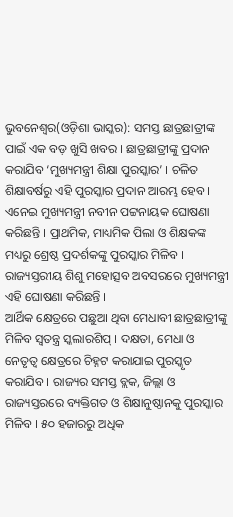ଭୁବନେଶ୍ୱର(ଓଡ଼ିଶା ଭାସ୍କର): ସମସ୍ତ ଛାତ୍ରଛାତ୍ରୀଙ୍କ ପାଇଁ ଏକ ବଡ଼ ଖୁସି ଖବର । ଛାତ୍ରଛାତ୍ରୀଙ୍କୁ ପ୍ରଦାନ କରାଯିବ ‘ମୁଖ୍ୟମନ୍ତ୍ରୀ ଶିକ୍ଷା ପୁରସ୍କାର’ । ଚଳିତ ଶିକ୍ଷାବର୍ଷରୁ ଏହି ପୁରସ୍କାର ପ୍ରଦାନ ଆରମ୍ଭ ହେବ । ଏନେଇ ମୁଖ୍ୟମନ୍ତ୍ରୀ ନବୀନ ପଟ୍ଟନାୟକ ଘୋଷଣା କରିଛନ୍ତି । ପ୍ରାଥମିକ, ମାଧ୍ୟମିକ ପିଲା ଓ ଶିକ୍ଷକଙ୍କ ମଧ୍ୟରୁ ଶ୍ରେଷ୍ଠ ପ୍ରଦର୍ଶକଙ୍କୁ ପୁରସ୍କାର ମିଳିବ । ରାଜ୍ୟସ୍ତରୀୟ ଶିଶୁ ମହୋତ୍ସବ ଅବସରରେ ମୁଖ୍ୟମନ୍ତ୍ରୀ ଏହି ଘୋଷଣା କରିଛନ୍ତି ।
ଆର୍ଥିକ କ୍ଷେତ୍ରରେ ପଛୁଆ ଥିବା ମେଧାବୀ ଛାତ୍ରଛାତ୍ରୀଙ୍କୁ ମିଳିବ ସ୍ୱତନ୍ତ୍ର ସ୍କଲାରଶିପ୍ । ଦକ୍ଷତା, ମେଧା ଓ ନେତୃତ୍ୱ କ୍ଷେତ୍ରରେ ଚିହ୍ନଟ କରାଯାଇ ପୁରସ୍କୃତ କରାଯିବ । ରାଜ୍ୟର ସମସ୍ତ ବ୍ଲକ, ଜିଲ୍ଲା ଓ ରାଜ୍ୟସ୍ତରରେ ବ୍ୟକ୍ତିଗତ ଓ ଶିକ୍ଷାନୁଷ୍ଠାନକୁ ପୁରସ୍କାର ମିଳିବ । ୫୦ ହଜାରରୁ ଅଧିକ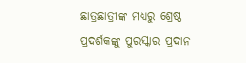ଛାତ୍ରଛାତ୍ରୀଙ୍କ ମଧ୍ୟରୁ ଶ୍ରେଷ୍ଠ ପ୍ରଦର୍ଶକଙ୍କୁ ପୁରସ୍କାର ପ୍ରଦାନ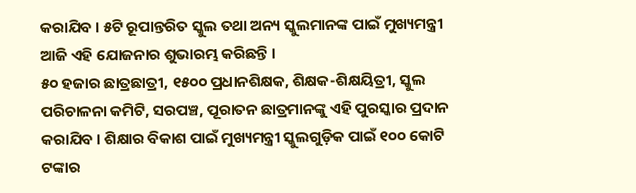କରାଯିବ । ୫ଟି ରୂପାନ୍ତରିତ ସ୍କୁଲ ତଥା ଅନ୍ୟ ସ୍କୁଲମାନଙ୍କ ପାଇଁ ମୁଖ୍ୟମନ୍ତ୍ରୀ ଆଜି ଏହି ଯୋଜନାର ଶୁଭାରମ୍ଭ କରିଛନ୍ତି ।
୫୦ ହଜାର ଛାତ୍ରଛାତ୍ରୀ, ୧୫୦୦ ପ୍ରଧାନଶିକ୍ଷକ, ଶିକ୍ଷକ-ଶିକ୍ଷୟିତ୍ରୀ, ସ୍କୁଲ ପରିଚାଳନା କମିଟି, ସରପଞ୍ଚ, ପୂରାତନ ଛାତ୍ରମାନଙ୍କୁ ଏହି ପୁରସ୍କାର ପ୍ରଦାନ କରାଯିବ । ଶିକ୍ଷାର ବିକାଶ ପାଇଁ ମୁଖ୍ୟମନ୍ତ୍ରୀ ସ୍କୁଲଗୁଡ଼ିକ ପାଇଁ ୧୦୦ କୋଟି ଟଙ୍କାର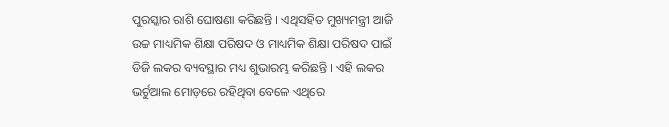ପୁରସ୍କାର ରାଶି ଘୋଷଣା କରିଛନ୍ତି । ଏଥିସହିତ ମୁଖ୍ୟମନ୍ତ୍ରୀ ଆଜି ଉଚ୍ଚ ମାଧ୍ୟମିକ ଶିକ୍ଷା ପରିଷଦ ଓ ମାଧ୍ୟମିକ ଶିକ୍ଷା ପରିଷଦ ପାଇଁ ଡିଜି ଲକର ବ୍ୟବସ୍ଥାର ମଧ୍ୟ ଶୁଭାରମ୍ଭ କରିଛନ୍ତି । ଏହି ଲକର ଭର୍ଚୁଆଲ ମୋଡ଼ରେ ରହିଥିବା ବେଳେ ଏଥିରେ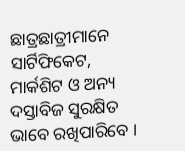ଛାତ୍ରଛାତ୍ରୀମାନେ ସାର୍ଟିଫିକେଟ, ମାର୍କଶିଟ ଓ ଅନ୍ୟ ଦସ୍ତାବିଜ ସୁରକ୍ଷିତ ଭାବେ ରଖିପାରିବେ ।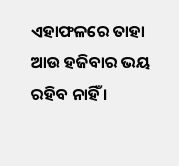ଏହାଫଳରେ ତାହା ଆଉ ହଜିବାର ଭୟ ରହିବ ନାହିଁ ।